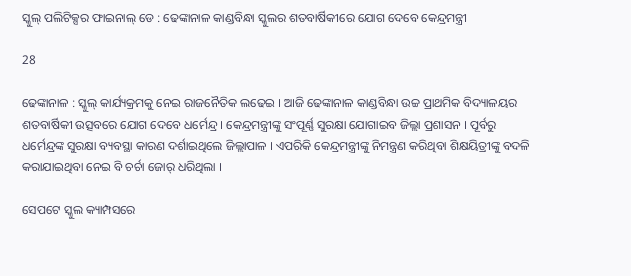ସ୍କୁଲ୍ ପଲିଟିକ୍ସର ଫାଇନାଲ୍ ଡେ : ଢେଙ୍କାନାଳ କାଣ୍ଡବିନ୍ଧା ସ୍କୁଲର ଶତବାର୍ଷିକୀରେ ଯୋଗ ଦେବେ କେନ୍ଦ୍ରମନ୍ତ୍ରୀ

28

ଢେଙ୍କାନାଳ : ସ୍କୁଲ୍ କାର୍ଯ୍ୟକ୍ରମକୁ ନେଇ ରାଜନୈତିକ ଲଢେଇ । ଆଜି ଢେଙ୍କାନାଳ କାଣ୍ଡବିନ୍ଧା ଉଚ୍ଚ ପ୍ରାଥମିକ ବିଦ୍ୟାଳୟର ଶତବାର୍ଷିକୀ ଉତ୍ସବରେ ଯୋଗ ଦେବେ ଧର୍ମେନ୍ଦ୍ର । କେନ୍ଦ୍ରମନ୍ତ୍ରୀଙ୍କୁ ସଂପୂର୍ଣ୍ଣ ସୁରକ୍ଷା ଯୋଗାଇବ ଜିଲ୍ଲା ପ୍ରଶାସନ । ପୂର୍ବରୁ ଧର୍ମେନ୍ଦ୍ରଙ୍କ ସୁରକ୍ଷା ବ୍ୟବସ୍ଥା କାରଣ ଦର୍ଶାଇଥିଲେ ଜିଲ୍ଲାପାଳ । ଏପରିକି କେନ୍ଦ୍ରମନ୍ତ୍ରୀଙ୍କୁ ନିମନ୍ତ୍ରଣ କରିଥିବା ଶିକ୍ଷୟିତ୍ରୀଙ୍କୁ ବଦଳି କରାଯାଇଥିବା ନେଇ ବି ଚର୍ଚା ଜୋର୍ ଧରିଥିଲା ।

ସେପଟେ ସ୍କୁଲ କ୍ୟାମ୍ପସରେ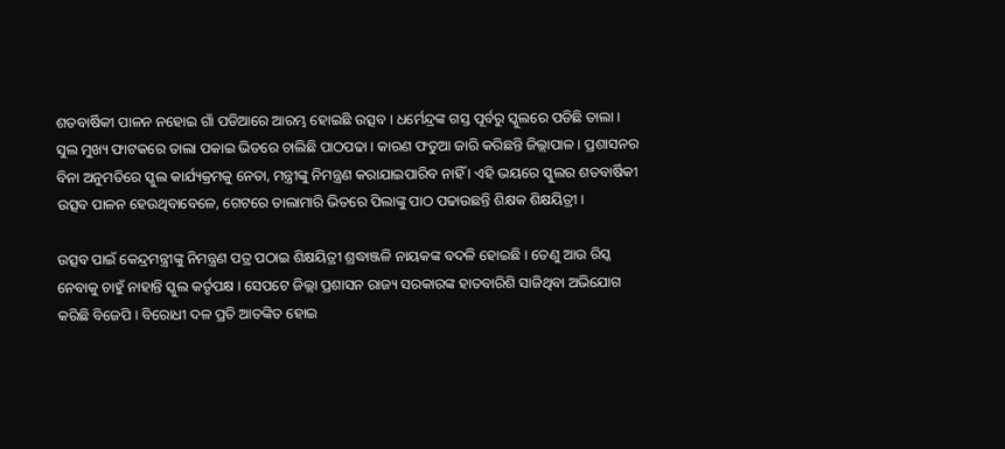ଶତବାର୍ଷିକୀ ପାଳନ ନହୋଇ ଗାଁ ପଡିଆରେ ଆରମ୍ଭ ହୋଇଛି ଉତ୍ସବ । ଧର୍ମେନ୍ଦ୍ରଙ୍କ ଗସ୍ତ ପୂର୍ବରୁ ସ୍କୁଲରେ ପଡିଛି ତାଲା । ସୁଲ ମୁଖ୍ୟ ଫାଟକରେ ତାଲା ପକାଇ ଭିତରେ ଚାଲିଛି ପାଠପଢା । କାରଣ ଫତୁଆ ଜାରି କରିଛନ୍ତି ଜିଲ୍ଲାପାଳ । ପ୍ରଶାସନର ବିନା ଅନୁମତିରେ ସ୍କୁଲ କାର୍ଯ୍ୟକ୍ରମକୁ ନେତା, ମନ୍ତ୍ରୀଙ୍କୁ ନିମନ୍ତ୍ରଣ କରାଯାଇପାରିବ ନାହିଁ । ଏହି ଭୟରେ ସ୍କୁଲର ଶତବାର୍ଷିକୀ ଉତ୍ସବ ପାଳନ ହେଉଥିବାବେଳେ, ଗେଟରେ ତାଲାମାରି ଭିତରେ ପିଲାଙ୍କୁ ପାଠ ପଢାଉଛନ୍ତି ଶିକ୍ଷକ ଶିକ୍ଷୟିତ୍ରୀ ।

ଉତ୍ସବ ପାଇଁ କେନ୍ଦ୍ରମନ୍ତ୍ରୀଙ୍କୁ ନିମନ୍ତ୍ରଣ ପତ୍ର ପଠାଇ ଶିକ୍ଷୟିତ୍ରୀ ଶ୍ରଦ୍ଧାଞ୍ଜଳି ନାୟକଙ୍କ ବଦଳି ହୋଇଛି । ତେଣୁ ଆଉ ରିସ୍କ ନେବାକୁ ଚାହୁଁ ନାହାନ୍ତି ସ୍କୁଲ କର୍ତୃପକ୍ଷ । ସେପଟେ ଜିଲ୍ଲା ପ୍ରଶାସନ ରାଜ୍ୟ ସରକାରଙ୍କ ହାତବାରିଶି ସାଜିଥିବା ଅଭିଯୋଗ କରିଛି ବିଜେପି । ବିରୋଧୀ ଦଳ ପ୍ରତି ଆତଙ୍କିତ ହୋଇ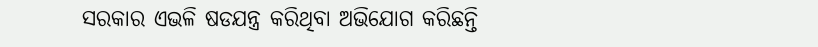ସରକାର ଏଭଳି ଷଡଯନ୍ତ୍ର କରିଥିବା ଅଭିଯୋଗ କରିଛନ୍ତି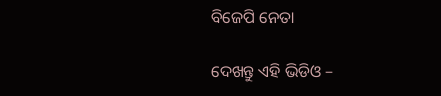ବିଜେପି ନେତା

ଦେଖନ୍ତୁ ଏହି ଭିଡିଓ –